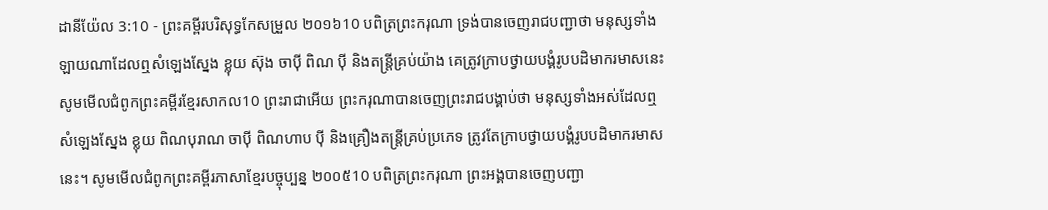ដានីយ៉ែល 3:10 - ព្រះគម្ពីរបរិសុទ្ធកែសម្រួល ២០១៦10 បពិត្រព្រះករុណា ទ្រង់បានចេញរាជបញ្ជាថា មនុស្សទាំងឡាយណាដែលឮសំឡេងស្នែង ខ្លុយ ស៊ុង ចាប៉ី ពិណ ប៉ី និងតន្ត្រីគ្រប់យ៉ាង គេត្រូវក្រាបថ្វាយបង្គំរូបបដិមាករមាសនេះ សូមមើលជំពូកព្រះគម្ពីរខ្មែរសាកល10 ព្រះរាជាអើយ ព្រះករុណាបានចេញព្រះរាជបង្គាប់ថា មនុស្សទាំងអស់ដែលឮសំឡេងស្នែង ខ្លុយ ពិណបុរាណ ចាប៉ី ពិណហាប ប៉ី និងគ្រឿងតន្ត្រីគ្រប់ប្រភេទ ត្រូវតែក្រាបថ្វាយបង្គំរូបបដិមាករមាសនេះ។ សូមមើលជំពូកព្រះគម្ពីរភាសាខ្មែរបច្ចុប្បន្ន ២០០៥10 បពិត្រព្រះករុណា ព្រះអង្គបានចេញបញ្ជា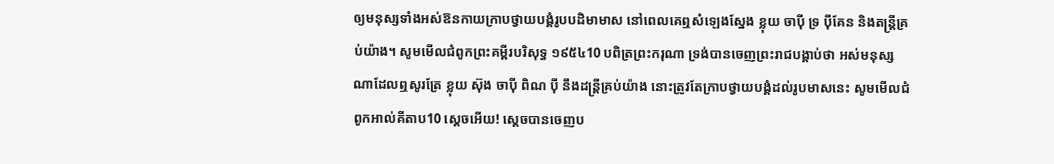ឲ្យមនុស្សទាំងអស់ឱនកាយក្រាបថ្វាយបង្គំរូបបដិមាមាស នៅពេលគេឮសំឡេងស្នែង ខ្លុយ ចាប៉ី ទ្រ ប៉ីគែន និងតន្ត្រីគ្រប់យ៉ាង។ សូមមើលជំពូកព្រះគម្ពីរបរិសុទ្ធ ១៩៥៤10 បពិត្រព្រះករុណា ទ្រង់បានចេញព្រះរាជបង្គាប់ថា អស់មនុស្សណាដែលឮសូរត្រែ ខ្លុយ ស៊ុង ចាប៉ី ពិណ ប៉ី នឹងដន្ត្រីគ្រប់យ៉ាង នោះត្រូវតែក្រាបថ្វាយបង្គំដល់រូបមាសនេះ សូមមើលជំពូកអាល់គីតាប10 ស្តេចអើយ! ស្តេចបានចេញប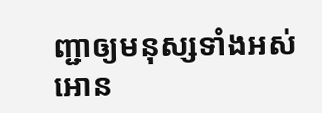ញ្ជាឲ្យមនុស្សទាំងអស់អោន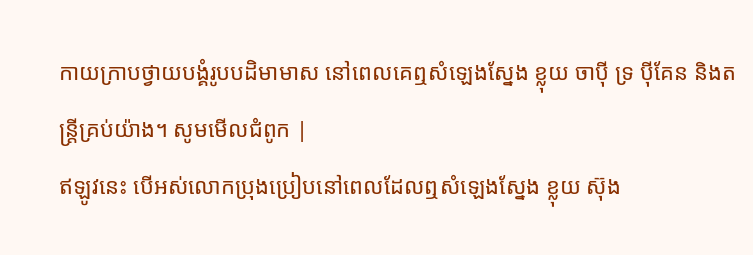កាយក្រាបថ្វាយបង្គំរូបបដិមាមាស នៅពេលគេឮសំឡេងស្នែង ខ្លុយ ចាប៉ី ទ្រ ប៉ីគែន និងតន្ត្រីគ្រប់យ៉ាង។ សូមមើលជំពូក |
ឥឡូវនេះ បើអស់លោកប្រុងប្រៀបនៅពេលដែលឮសំឡេងស្នែង ខ្លុយ ស៊ុង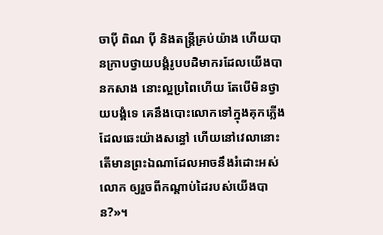ចាប៉ី ពិណ ប៉ី និងតន្ត្រីគ្រប់យ៉ាង ហើយបានក្រាបថ្វាយបង្គំរូបបដិមាករដែលយើងបានកសាង នោះល្អប្រពៃហើយ តែបើមិនថ្វាយបង្គំទេ គេនឹងបោះលោកទៅក្នុងគុកភ្លើងដែលឆេះយ៉ាងសន្ធៅ ហើយនៅវេលានោះ តើមានព្រះឯណាដែលអាចនឹងរំដោះអស់លោក ឲ្យរួចពីកណ្ដាប់ដៃរបស់យើងបាន?»។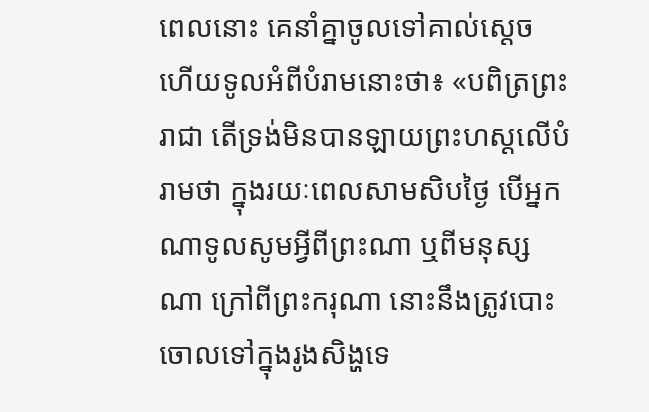ពេលនោះ គេនាំគ្នាចូលទៅគាល់ស្តេច ហើយទូលអំពីបំរាមនោះថា៖ «បពិត្រព្រះរាជា តើទ្រង់មិនបានឡាយព្រះហស្ដលើបំរាមថា ក្នុងរយៈពេលសាមសិបថ្ងៃ បើអ្នកណាទូលសូមអ្វីពីព្រះណា ឬពីមនុស្សណា ក្រៅពីព្រះករុណា នោះនឹងត្រូវបោះចោលទៅក្នុងរូងសិង្ហទេ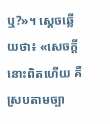ឬ?»។ ស្ដេចឆ្លើយថា៖ «សេចក្ដីនោះពិតហើយ គឺស្របតាមច្បា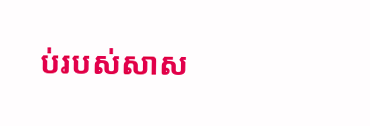ប់របស់សាស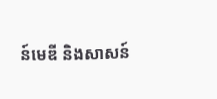ន៍មេឌី និងសាសន៍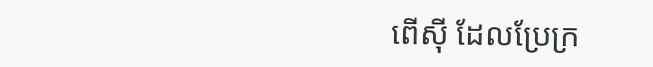ពើស៊ី ដែលប្រែក្រ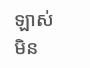ឡាស់មិន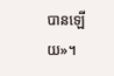បានឡើយ»។